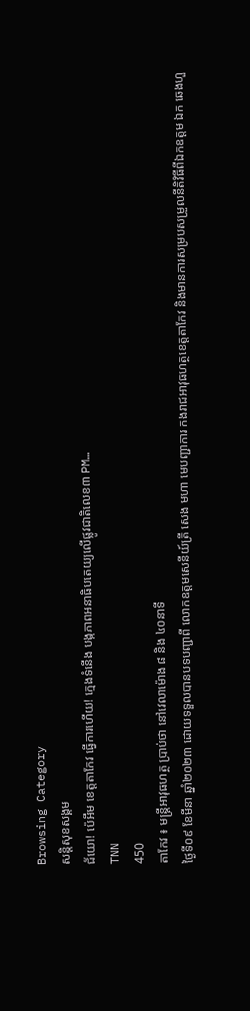Browsing Category
សន្តិសុខសង្គម
ជ័យោ! ប៉េអឹម ខេត្តតាកែវ ធ្វើការហើយ! ក្មេងទំនើង បង្កភាពអនាធិបតេយ្យលើផ្លូវជាតិលេខ៣ PM…
TNN
450
តាកែវ ៖ មន្ត្រីអាវុធហត្ថ ប្រាប់ថា នៅវេលាម៉ោង ៨ និង ៤០នាទី
ថ្ងៃទី០៩ ខែមីនា ឆ្នាំ២០២៣ ដោយទទួលបានបទបញ្ជាពី លោកឧត្ដមសេនីយ៍ត្រី សេង មហា មេបញ្ជាការ កងរាជអាវុធហត្ថខេត្តតាកែវ និងមានការសម្របសម្រួលនីតិវិធីពីឯកឧត្តម ឯក ឆេងហួ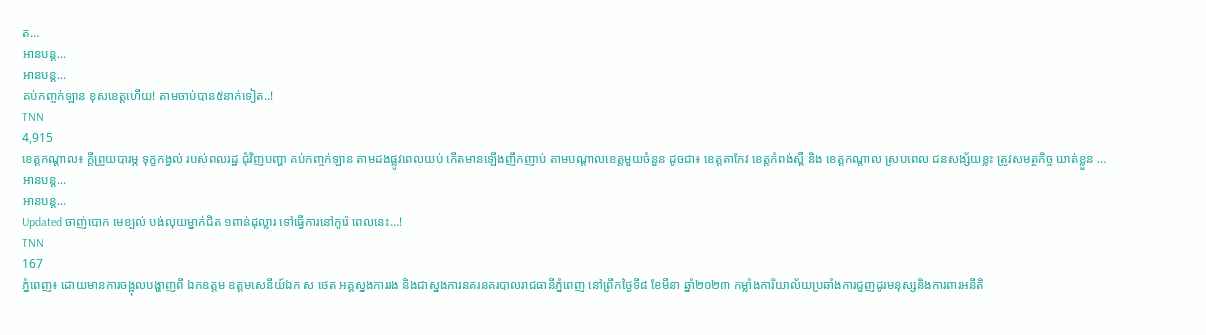ត…
អានបន្ត...
អានបន្ត...
គប់កញ្ចក់ឡាន ខុសខេត្តហើយ! តាមចាប់បាន៥នាក់ទៀត..!
TNN
4,915
ខេត្តកណ្តាល៖ ក្តីព្រួយបារម្ភ ទុក្ខកង្វល់ របស់ពលរដ្ឋ ជុំវិញបញ្ហា គប់កញ្ចក់ឡាន តាមដងផ្លូវពេលយប់ កើតមានឡើងញឹកញាប់ តាមបណ្តាលខេត្តមួយចំនួន ដូចជា៖ ខេត្តតាកែវ ខេត្តកំពង់ស្ពឺ និង ខេត្តកណ្តាល ស្របពេល ជនសង្ស័យខ្លះ ត្រូវសមត្ថកិច្ច ឃាត់ខ្លួន …
អានបន្ត...
អានបន្ត...
Updated ចាញ់បោក មេខ្បល់ បង់លុយម្នាក់ជិត ១ពាន់ដុល្លារ ទៅធ្វើការនៅកូរ៉េ ពេលនេះ…!
TNN
167
ភ្នំពេញ៖ ដោយមានការចង្អុលបង្ហាញពី ឯកឧត្តម ឧត្តមសេនីយ៍ឯក ស ថេត អគ្គស្នងការរង និងជាស្នងការនគរនគរបាលរាជធានីភ្នំពេញ នៅព្រឹកថ្ងៃទី៨ ខែមីនា ឆ្នាំ២០២៣ កម្លាំងការិយាល័យប្រឆាំងការជួញដូរមនុស្សនិងការពារអនីតិ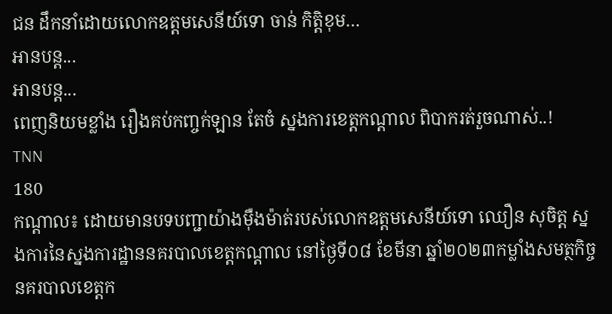ជន ដឹកនាំដោយលោកឧត្តមសេនីយ៍ទោ ចាន់ កិត្តិខុម…
អានបន្ត...
អានបន្ត...
ពេញនិយមខ្លាំង រឿងគប់កញ្ចក់ឡាន តែចំ ស្នងការខេត្តកណ្តាល ពិបាករត់រួចណាស់..!
TNN
180
កណ្តាល៖ ដោយមានបទបញ្ជាយ៉ាងម៉ឺងម៉ាត់របស់លោកឧត្ដមសេនីយ៍ទោ ឈឿន សុចិត្ត ស្នងការនៃស្នងការដ្ឋាននគរបាលខេត្តកណ្តាល នៅថ្ងៃទី០៨ ខែមីនា ឆ្នាំ២០២៣កម្លាំងសមត្ថកិច្ចនគរបាលខេត្តក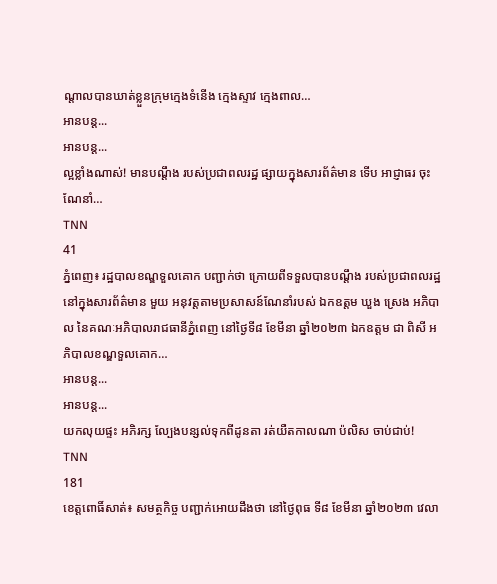ណ្ដាលបានឃាត់ខ្លួនក្រុមក្មេងទំនើង ក្មេងស្ទាវ ក្មេងពាល…
អានបន្ត...
អានបន្ត...
ល្អខ្លាំងណាស់! មានបណ្តឹង របស់ប្រជាពលរដ្ឋ ផ្សាយក្នុងសារព័ត៌មាន ទើប អាជ្ញាធរ ចុះណែនាំ…
TNN
41
ភ្នំពេញ៖ រដ្ឋបាលខណ្ឌទួលគោក បញ្ជាក់ថា ក្រោយពីទទួលបានបណ្តឹង របស់ប្រជាពលរដ្ឋ នៅក្នុងសារព័ត៌មាន មួយ អនុវត្តតាមប្រសាសន៍ណែនាំរបស់ ឯកឧត្តម ឃួង ស្រេង អភិបាល នៃគណៈអភិបាលរាជធានីភ្នំពេញ នៅថ្ងៃទី៨ ខែមីនា ឆ្នាំ២០២៣ ឯកឧត្តម ជា ពិសី អភិបាលខណ្ឌទួលគោក…
អានបន្ត...
អានបន្ត...
យកលុយផ្ទះ អភិរក្ស ល្បែងបន្សល់ទុកពីដូនតា រត់យឺតកាលណា ប៉លិស ចាប់ជាប់!
TNN
181
ខេត្តពោធិ៍សាត់៖ សមត្ថកិច្ច បញ្ជាក់អោយដឹងថា នៅថ្ងៃពុធ ទី៨ ខែមីនា ឆ្នាំ២០២៣ វេលា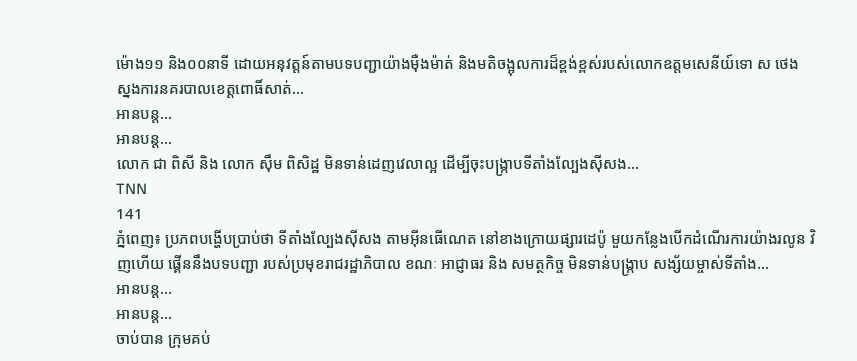ម៉ោង១១ និង០០នាទី ដោយអនុវត្តន៍តាមបទបញ្ជាយ៉ាងម៉ឺងម៉ាត់ និងមតិចង្អុលការដ៏ខ្ពង់ខ្ពស់របស់លោកឧត្ដមសេនីយ៍ទោ ស ថេង ស្នងការនគរបាលខេត្តពោធិ៍សាត់…
អានបន្ត...
អានបន្ត...
លោក ជា ពិសី និង លោក ស៊ឹម ពិសិដ្ឋ មិនទាន់ដេញវេលាល្អ ដើម្បីចុះបង្ក្រាបទីតាំងល្បែងស៊ីសង…
TNN
141
ភ្នំពេញ៖ ប្រភពបង្ហើបប្រាប់ថា ទីតាំងល្បែងស៊ីសង តាមអ៊ីនធើណេត នៅខាងក្រោយផ្សារដេប៉ូ មួយកន្លែងបើកដំណើរការយ៉ាងរលូន វិញហើយ ផ្គើននឹងបទបញ្ជា របស់ប្រមុខរាជរដ្ឋាភិបាល ខណៈ អាជ្ញាធរ និង សមត្ថកិច្ច មិនទាន់បង្ក្រាប សង្ស័យម្ចាស់ទីតាំង…
អានបន្ត...
អានបន្ត...
ចាប់បាន ក្រុមគប់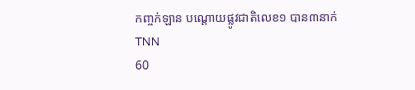កញ្ចក់ឡាន បណ្តោយផ្លូវជាតិលេខ១ បាន៣នាក់
TNN
60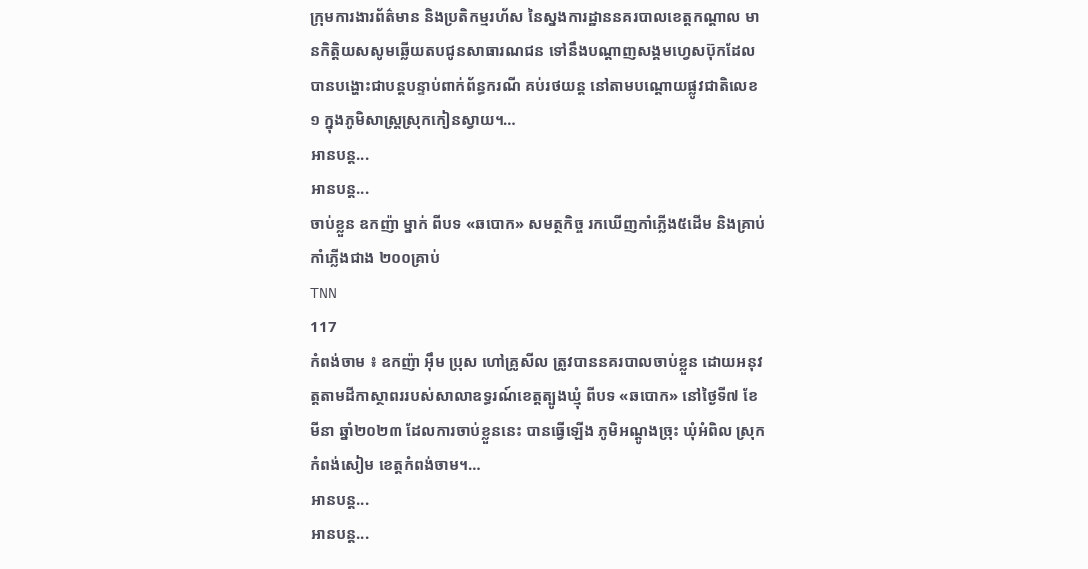ក្រុមការងារព័ត៌មាន និងប្រតិកម្មរហ័ស នៃស្នងការដ្ឋាននគរបាលខេត្តកណ្តាល មានកិត្តិយសសូមឆ្លើយតបជូនសាធារណជន ទៅនឹងបណ្តាញសង្គមហ្វេសប៊ុកដែលបានបង្ហោះជាបន្តបន្ទាប់ពាក់ព័ន្ធករណី គប់រថយន្ត នៅតាមបណ្តោយផ្លូវជាតិលេខ១ ក្នុងភូមិសាស្រ្តស្រុកកៀនស្វាយ។…
អានបន្ត...
អានបន្ត...
ចាប់ខ្លួន ឧកញ៉ា ម្នាក់ ពីបទ «ឆបោក» សមត្ថកិច្ច រកឃើញកាំភ្លើង៥ដើម និងគ្រាប់កាំភ្លើងជាង ២០០គ្រាប់
TNN
117
កំពង់ចាម ៖ ឧកញ៉ា អ៊ឹម ប្រុស ហៅគ្រូសីល ត្រូវបាននគរបាលចាប់ខ្លួន ដោយអនុវត្តតាមដីកាស្ថាពររបស់សាលាឧទ្ធរណ៍ខេត្តត្បូងឃ្មុំ ពីបទ «ឆបោក» នៅថ្ងៃទី៧ ខែមីនា ឆ្នាំ២០២៣ ដែលការចាប់ខ្លួននេះ បានធ្វើឡើង ភូមិអណ្តូងច្រុះ ឃុំអំពិល ស្រុកកំពង់សៀម ខេត្តកំពង់ចាម។…
អានបន្ត...
អានបន្ត...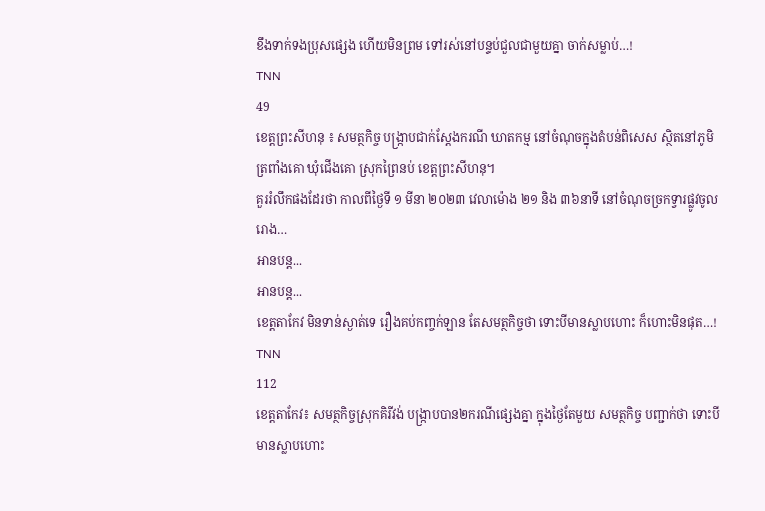ខឹងទាក់ទងប្រុសផ្សេង ហើយមិនព្រម ទៅរស់នៅបន្ទប់ជួលជាមួយគ្នា ចាក់សម្លាប់…!
TNN
49
ខេត្តព្រះសីហនុ ៖ សមត្ថកិច្ច បង្រ្កាបជាក់ស្តែងករណី ឃាតកម្ម នៅចំណុចក្នុងតំបន់ពិសេស ស្ថិតនៅភូមិត្រពាំងគោ ឃុំជើងគោ ស្រុកព្រៃនប់ ខេត្តព្រះសីហនុ។
គួររំលឹកផងដែរថា កាលពីថ្ងៃទី ១ មីនា ២០២៣ វេលាម៉ោង ២១ និង ៣៦នាទី នៅចំណុចច្រកទ្វារផ្លូវចូលរោង…
អានបន្ត...
អានបន្ត...
ខេត្តតាកែវ មិនទាន់ស្ងាត់ទេ រឿងគប់កញ្ចក់ឡាន តែសមត្ថកិច្ចថា ទោះបីមានស្លាបហោះ ក៏ហោះមិនផុត…!
TNN
112
ខេត្តតាកែវ៖ សមត្ថកិច្ចស្រុកគិរីវង់ បង្រ្កាបបាន២ករណីផ្សេងគ្នា ក្នុងថ្ងៃតែមួយ សមត្ថកិច្ច បញ្ជាក់ថា ទោះបីមានស្លាបហោះ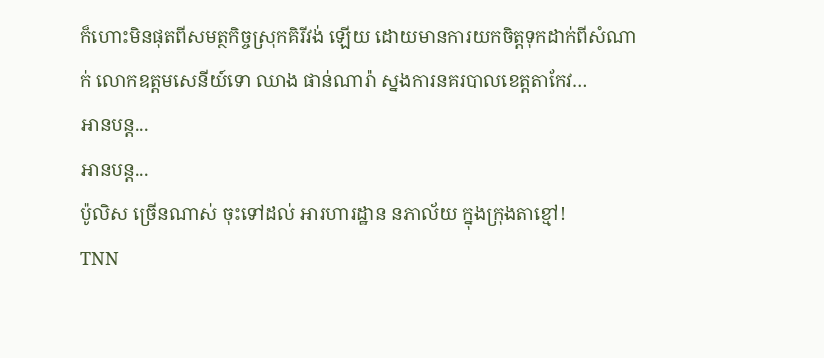ក៏ហោះមិនផុតពីសមត្ថកិច្ចស្រុកគិរីវង់ ឡើយ ដោយមានការយកចិត្តទុកដាក់ពីសំណាក់ លោកឧត្តមសេនីយ៍ទោ ឈាង ផាន់ណារ៉ា ស្នងការនគរបាលខេត្តតាកែវ…
អានបន្ត...
អានបន្ត...
ប៉ូលិស ច្រើនណាស់ ចុះទៅដល់ អារហារដ្ឋាន នភាល័យ ក្នុងក្រុងតាខ្មៅ!
TNN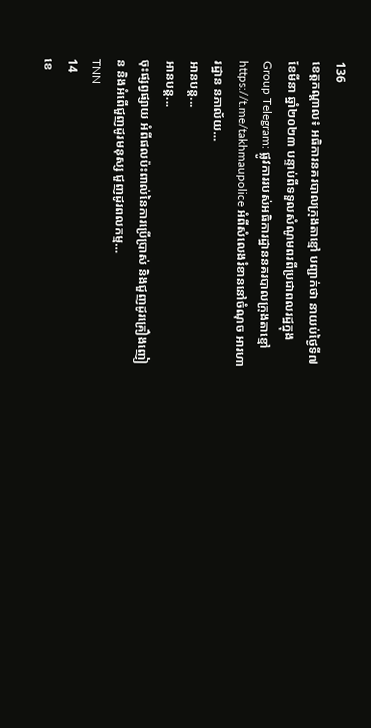136
ខេត្តកណ្តាល៖ អធិការនគរបាលក្រុងតាខ្មៅ បញ្ជាក់ថា នាយប់ថ្ងៃទី៧ ខែមីនា ឆ្នាំ២០២៣ បន្ទាប់ពីទទួលសំណូមពរពីប្រជាពលរដ្ឋក្នុង Group Telegram: ផ្លូវការរបស់អធិការដ្ឋាននគរបាលក្រុងតាខ្មៅ https://t.me/takhmaupolice អំពីសំលេងរំខាននៅចំណុច អារហារដ្ឋាន នភាល័យ…
អានបន្ត...
អានបន្ត...
ចុះផ្សព្វផ្សាយ អំពីផលប៉ះពាល់នៃការប្រើប្រាស់ និងជួញដូរគ្រឿងញៀន និងអំពើជួញដូរមនុស្ស ជួញដូរពលកម្ម…
TNN
14
ខេ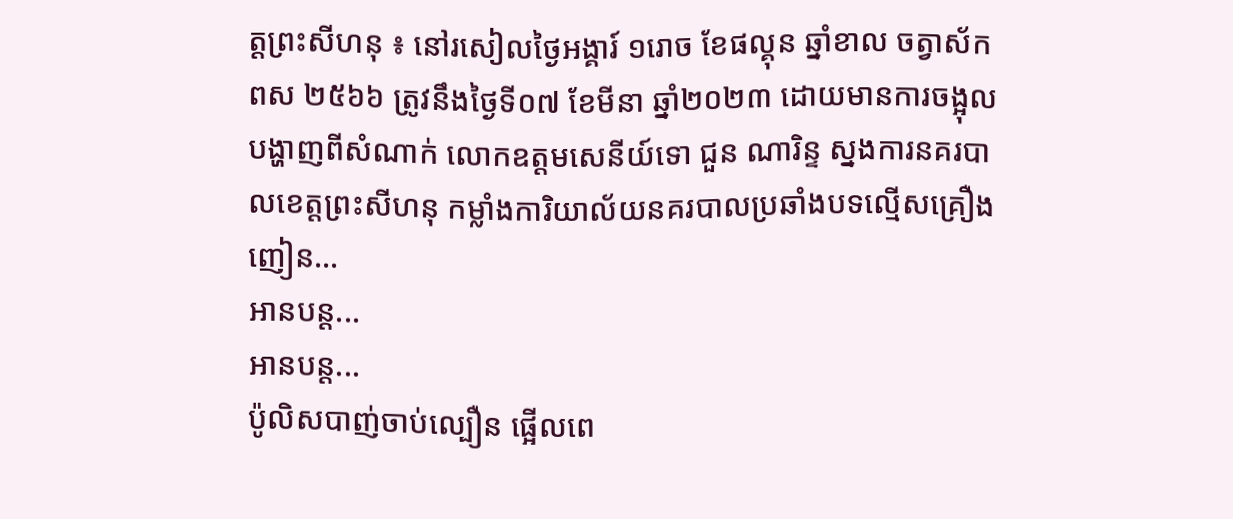ត្តព្រះសីហនុ ៖ នៅរសៀលថ្ងៃអង្គារ៍ ១រោច ខែផល្គុន ឆ្នាំខាល ចត្វាស័ក ពស ២៥៦៦ ត្រូវនឹងថ្ងៃទី០៧ ខែមីនា ឆ្នាំ២០២៣ ដោយមានការចង្អុលបង្ហាញពីសំណាក់ លោកឧត្តមសេនីយ៍ទោ ជួន ណារិន្ទ ស្នងការនគរបាលខេត្តព្រះសីហនុ កម្លាំងការិយាល័យនគរបាលប្រឆាំងបទល្មើសគ្រឿងញៀន…
អានបន្ត...
អានបន្ត...
ប៉ូលិសបាញ់ចាប់ល្បឿន ផ្អើលពេ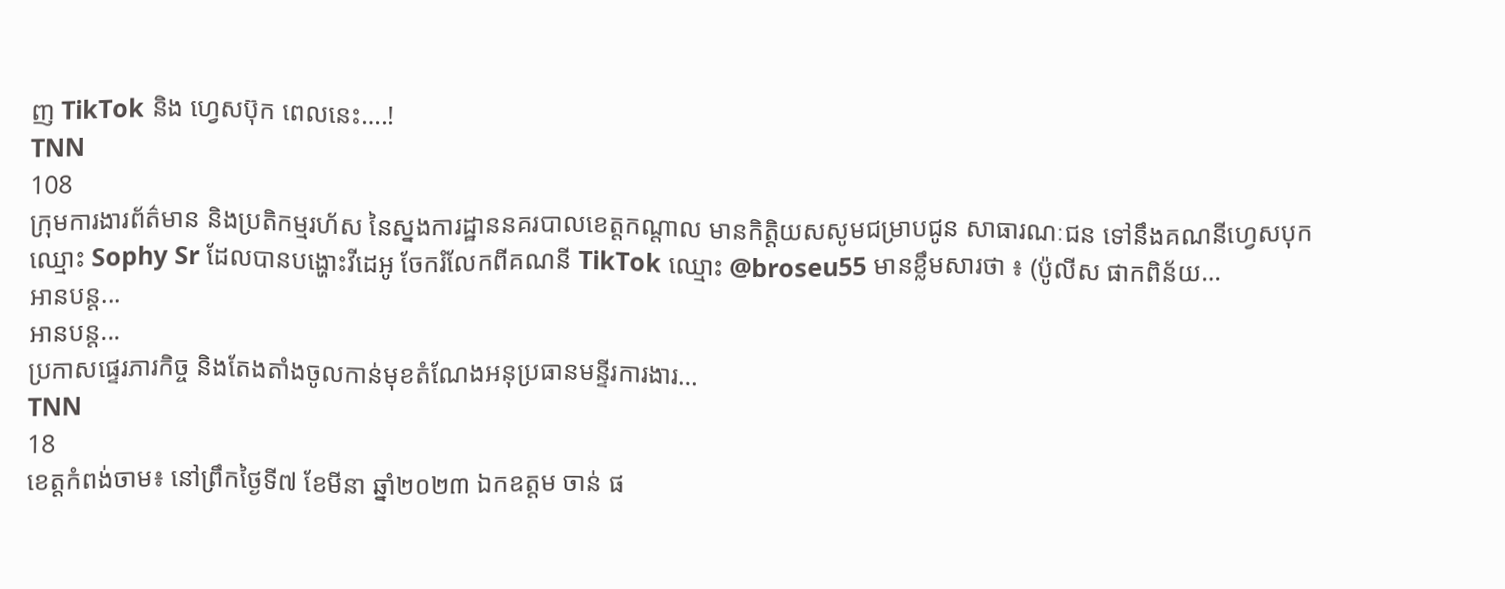ញ TikTok និង ហ្វេសប៊ុក ពេលនេះ….!
TNN
108
ក្រុមការងារព័ត៌មាន និងប្រតិកម្មរហ័ស នៃស្នងការដ្ឋាននគរបាលខេត្តកណ្តាល មានកិត្តិយសសូមជម្រាបជូន សាធារណៈជន ទៅនឹងគណនីហ្វេសបុកឈ្មោះ Sophy Sr ដែលបានបង្ហោះវីដេអូ ចែករំលែកពីគណនី TikTok ឈ្មោះ @broseu55 មានខ្លឹមសារថា ៖ (ប៉ូលីស ផាកពិន័យ…
អានបន្ត...
អានបន្ត...
ប្រកាសផ្ទេរភារកិច្ច និងតែងតាំងចូលកាន់មុខតំណែងអនុប្រធានមន្ទីរការងារ…
TNN
18
ខេត្តកំពង់ចាម៖ នៅព្រឹកថ្ងៃទី៧ ខែមីនា ឆ្នាំ២០២៣ ឯកឧត្តម ចាន់ ផ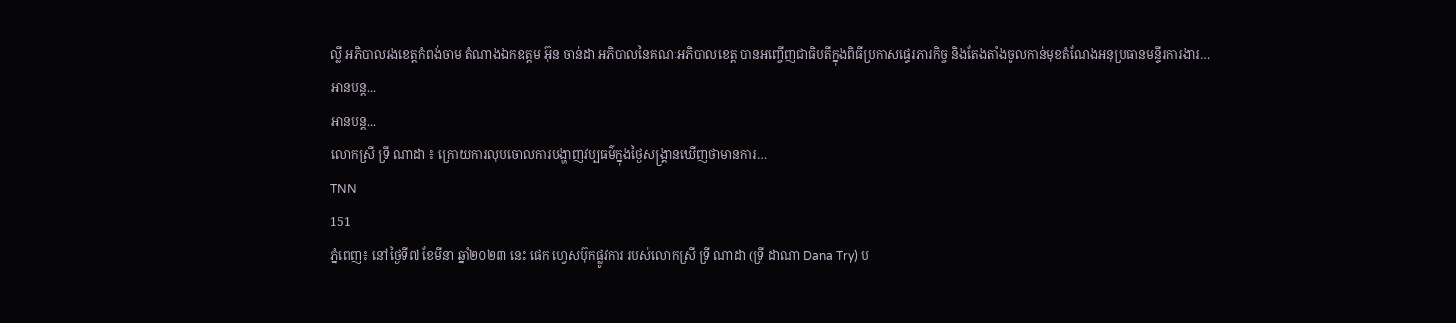ល្លី អភិបាលរងខេត្តកំពង់ចាម តំណាងឯកឧត្តម អ៊ុន ចាន់ដា អភិបាលនៃគណៈអភិបាលខេត្ត បានអញ្ចើញជាធិបតីក្នុងពិធីប្រកាសផ្ទេរភារកិច្ច និងតែងតាំងចូលកាន់មុខតំណែងអនុប្រធានមន្ទីរការងារ…
អានបន្ត...
អានបន្ត...
លោកស្រី ទ្រី ណាដា ៖ ក្រោយការលុបចោលការបង្ហាញវប្បធម៌ក្នុងថ្ងៃសង្រ្គានឃើញថាមានការ…
TNN
151
ភ្នំពេញ៖ នៅថ្ងៃទី៧ ខែមីនា ឆ្នាំ២០២៣ នេះ ផេក ហ្វេសប៊ុកផ្លូវការ របស់លោកស្រី ទ្រី ណាដា (ទ្រី ដាណា Dana Try) ប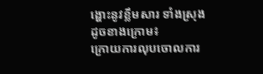ង្ហោះនូវខ្លឹមសារ ទាំងស្រុងដូចខាងក្រោម៖
ក្រោយការលុបចោលការ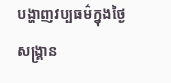បង្ហាញវប្បធម៌ក្នុងថ្ងៃសង្រ្គាន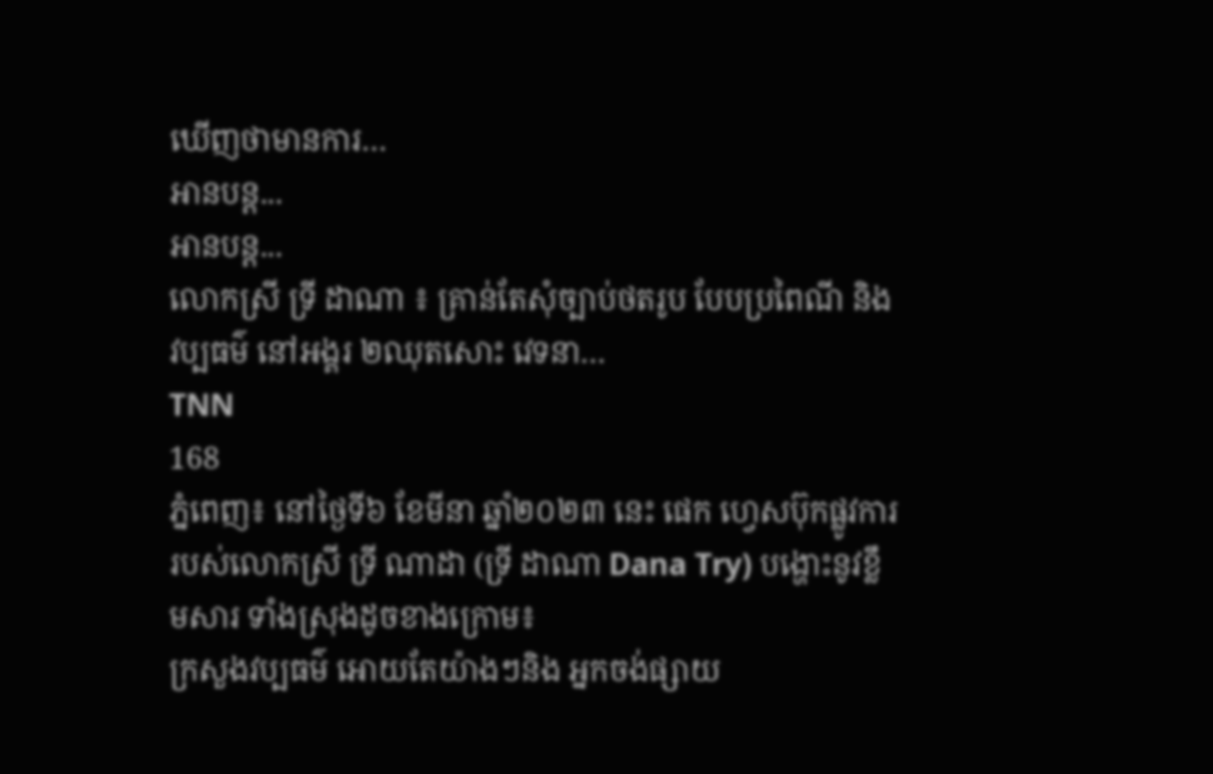ឃើញថាមានការ…
អានបន្ត...
អានបន្ត...
លោកស្រី ទ្រី ដាណា ៖ គ្រាន់តែសុំច្បាប់ថតរូប បែបប្រពៃណី និងវប្បធម៌ នៅអង្គរ ២ឈុតសោះ វេទនា…
TNN
168
ភ្នំពេញ៖ នៅថ្ងៃទី៦ ខែមីនា ឆ្នាំ២០២៣ នេះ ផេក ហ្វេសប៊ុកផ្លូវការ របស់លោកស្រី ទ្រី ណាដា (ទ្រី ដាណា Dana Try) បង្ហោះនូវខ្លឹមសារ ទាំងស្រុងដូចខាងក្រោម៖
ក្រសួងវប្បធម៌ អោយតែយ៉ាងៗនិង អ្នកចង់ផ្សាយ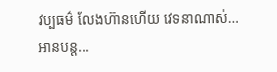វប្បធម៌ លែងហ៊ានហើយ វេទនាណាស់…
អានបន្ត...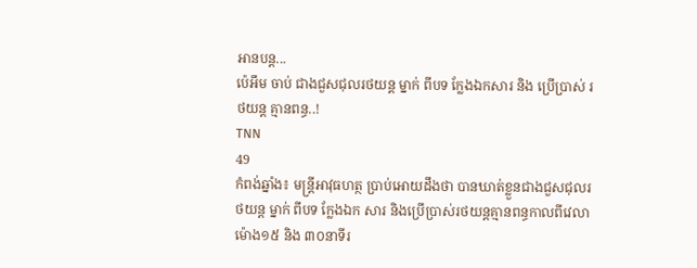អានបន្ត...
ប៉េអឹម ចាប់ ជាងជួសជុលរថយន្ត ម្នាក់ ពីបទ ក្លែងឯកសារ និង ប្រើប្រាស់ រថយន្ត គ្មានពន្ធ..!
TNN
49
កំពង់ឆ្នាំង៖ មន្ត្រីអាវុធហត្ថ ប្រាប់អោយដឹងថា បានឃាត់ខ្លួនជាងជួសជុលរថយន្ត ម្នាក់ ពីបទ ក្លែងឯក សារ និងប្រើប្រាស់រថយន្តគ្មានពន្ធកាលពីវេលាម៉ោង១៥ និង ៣០នាទីរ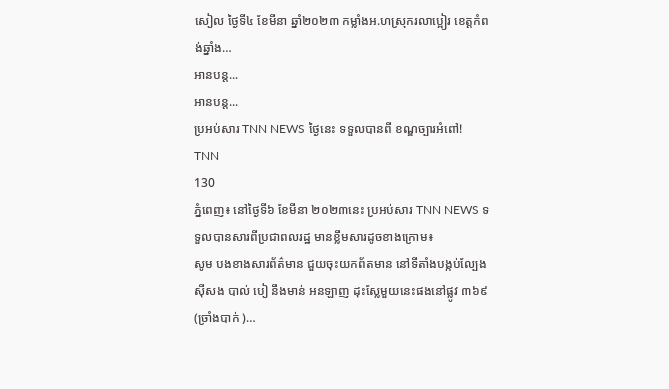សៀល ថ្ងៃទី៤ ខែមីនា ឆ្នាំ២០២៣ កម្លាំងអ.ហស្រុករលាប្អៀរ ខេត្តកំពង់ឆ្នាំង…
អានបន្ត...
អានបន្ត...
ប្រអប់សារ TNN NEWS ថ្ងៃនេះ ទទួលបានពី ខណ្ឌច្បារអំពៅ!
TNN
130
ភ្នំពេញ៖ នៅថ្ងៃទី៦ ខែមីនា ២០២៣នេះ ប្រអប់សារ TNN NEWS ទទួលបានសារពីប្រជាពលរដ្ឋ មានខ្លឹមសារដូចខាងក្រោម៖
សូម បងខាងសារព័ត៌មាន ជួយចុះយកព័តមាន នៅទីតាំងបង្កប់ល្បែងស៊ីសង បាល់ បៀ នឹងមាន់ អនឡាញ ដុះស្លែមួយនេះផងនៅផ្លូវ ៣៦៩ (ច្រាំងបាក់ )…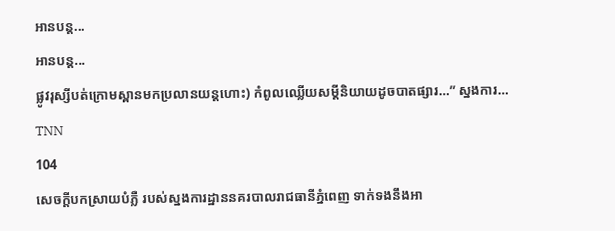អានបន្ត...
អានបន្ត...
ផ្លូវរុស្សីបត់ក្រោមស្ពានមកប្រលានយន្តហោះ) កំពូលឈ្លើយសម្ដីនិយាយដូចបាតផ្សារ…” ស្នងការ…
TNN
104
សេចក្តីបកស្រាយបំភ្លឺ របស់ស្នងការដ្ឋាននគរបាលរាជធានីភ្នំពេញ ទាក់ទងនឹងអា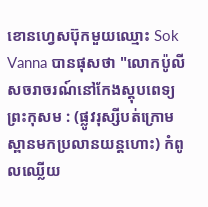ខោនហ្វេសប៊ុកមួយឈ្មោះ Sok Vanna បានផុសថា "លោកប៉ូលីសចរាចរណ៍នៅកែងស្តុបពេទ្យព្រះកុសម : (ផ្លូវរុស្សីបត់ក្រោមស្ពានមកប្រលានយន្តហោះ) កំពូលឈ្លើយ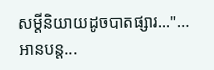សម្ដីនិយាយដូចបាតផ្សារ..."…
អានបន្ត...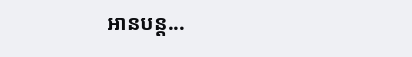អានបន្ត...